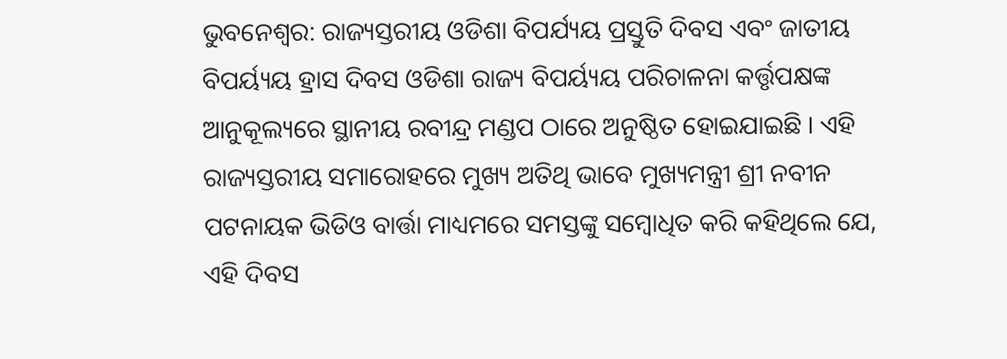ଭୁବନେଶ୍ୱର: ରାଜ୍ୟସ୍ତରୀୟ ଓଡିଶା ବିପର୍ଯ୍ୟୟ ପ୍ରସ୍ତୁତି ଦିବସ ଏବଂ ଜାତୀୟ ବିପର୍ୟ୍ୟୟ ହ୍ରାସ ଦିବସ ଓଡିଶା ରାଜ୍ୟ ବିପର୍ୟ୍ୟୟ ପରିଚାଳନା କର୍ତ୍ତୃପକ୍ଷଙ୍କ ଆନୁକୂଲ୍ୟରେ ସ୍ଥାନୀୟ ରବୀନ୍ଦ୍ର ମଣ୍ଡପ ଠାରେ ଅନୁଷ୍ଠିତ ହୋଇଯାଇଛି । ଏହି ରାଜ୍ୟସ୍ତରୀୟ ସମାରୋହରେ ମୁଖ୍ୟ ଅତିଥି ଭାବେ ମୁଖ୍ୟମନ୍ତ୍ରୀ ଶ୍ରୀ ନବୀନ ପଟନାୟକ ଭିଡିଓ ବାର୍ତ୍ତା ମାଧ୍ୟମରେ ସମସ୍ତଙ୍କୁ ସମ୍ବୋଧିତ କରି କହିଥିଲେ ଯେ, ଏହି ଦିବସ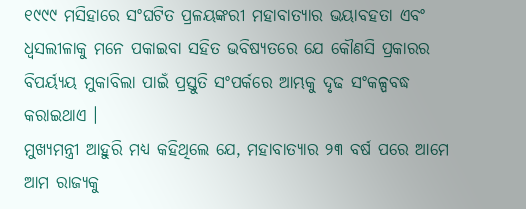୧୯୯୯ ମସିହାରେ ସଂଘଟିତ ପ୍ରଳୟଙ୍କରୀ ମହାବାତ୍ୟାର ଭୟାବହତା ଏବଂ ଧ୍ୱସଲୀଳାକୁ ମନେ ପକାଇବା ସହିତ ଭବିଷ୍ୟତରେ ଯେ କୌଣସି ପ୍ରକାରର ବିପର୍ୟ୍ୟୟ ମୁକାବିଲା ପାଇଁ ପ୍ରସ୍ତୁତି ସଂପର୍କରେ ଆମ୍ଭକୁ ଦୃଢ ସଂକଳ୍ପବଦ୍ଧ କରାଇଥାଏ ।
ମୁଖ୍ୟମନ୍ତ୍ରୀ ଆହୁରି ମଧ୍ୟ କହିଥିଲେ ଯେ, ମହାବାତ୍ୟାର ୨୩ ବର୍ଷ ପରେ ଆମେ ଆମ ରାଜ୍ୟକୁ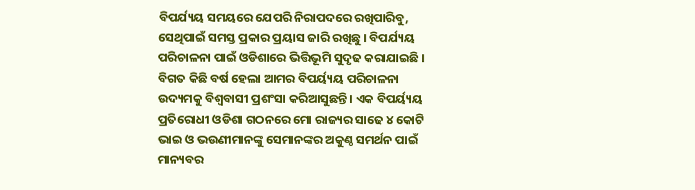ବିପର୍ଯ୍ୟୟ ସମୟରେ ଯେପରି ନିରାପଦରେ ରଖିପାରିବୁ, ସେଥିପାଇଁ ସମସ୍ତ ପ୍ରକାର ପ୍ରୟାସ ଜାରି ରଖିଛୁ । ବିପର୍ଯ୍ୟୟ ପରିଚାଳନା ପାଇଁ ଓଡିଶାରେ ଭିତ୍ତିଭୂମି ସୁଦୃଢ କରାଯାଇଛି । ବିଗତ କିଛି ବର୍ଷ ହେଲା ଆମର ବିପର୍ୟ୍ୟୟ ପରିଚାଳନା ଉଦ୍ୟମକୁ ବିଶ୍ୱବାସୀ ପ୍ରଶଂସା କରିଆସୁଛନ୍ତି । ଏକ ବିପର୍ୟ୍ୟୟ ପ୍ରତିରୋଧୀ ଓଡିଶା ଗଠନରେ ମୋ ରାଜ୍ୟର ସାଢେ ୪ କୋଟି ଭାଇ ଓ ଭଉଣୀମାନଙ୍କୁ ସେମାନଙ୍କର ଅକୁଣ୍ଠ ସମର୍ଥନ ପାଇଁ ମାନ୍ୟବର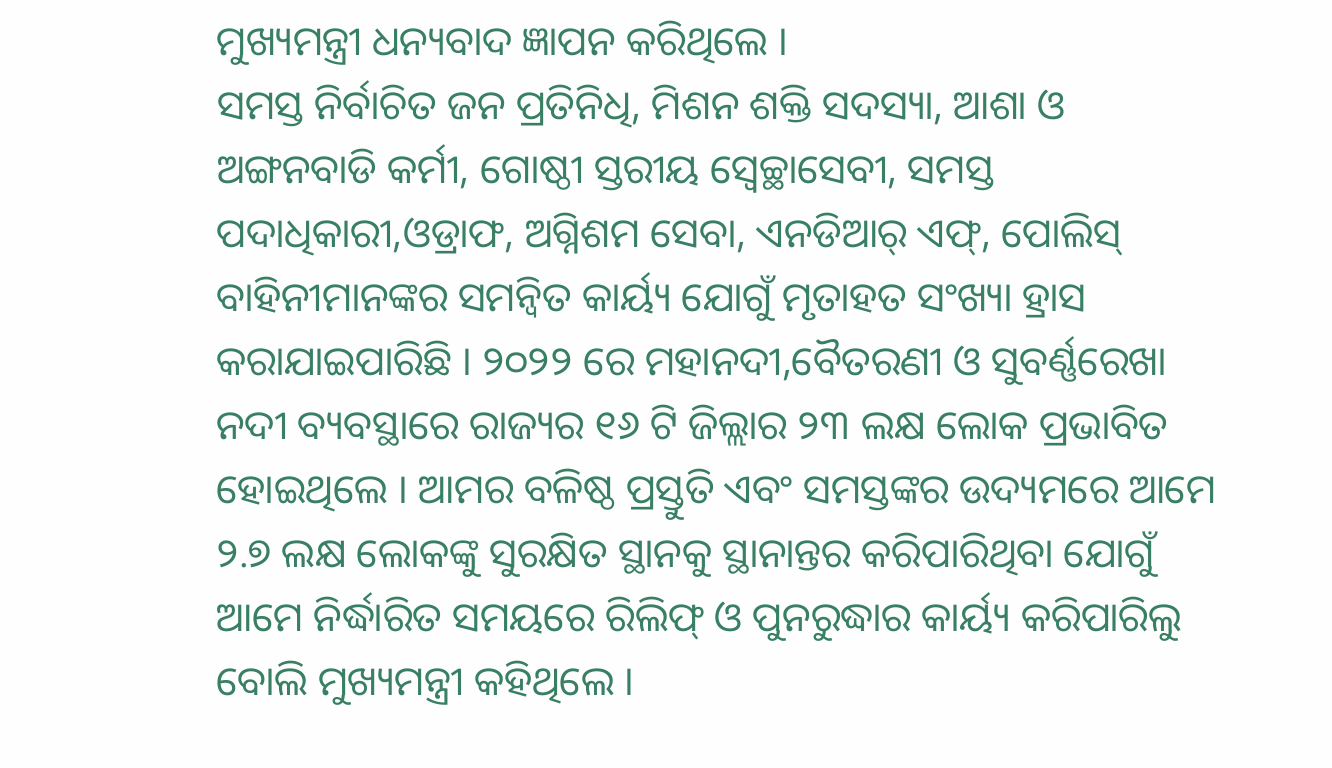ମୁଖ୍ୟମନ୍ତ୍ରୀ ଧନ୍ୟବାଦ ଜ୍ଞାପନ କରିଥିଲେ ।
ସମସ୍ତ ନିର୍ବାଚିତ ଜନ ପ୍ରତିନିଧି, ମିଶନ ଶକ୍ତି ସଦସ୍ୟା, ଆଶା ଓ ଅଙ୍ଗନବାଡି କର୍ମୀ, ଗୋଷ୍ଠୀ ସ୍ତରୀୟ ସ୍ୱେଚ୍ଛାସେବୀ, ସମସ୍ତ ପଦାଧିକାରୀ,ଓଡ୍ରାଫ, ଅଗ୍ନିଶମ ସେବା, ଏନଡିଆର୍ ଏଫ୍, ପୋଲିସ୍ ବାହିନୀମାନଙ୍କର ସମନ୍ୱିତ କାର୍ୟ୍ୟ ଯୋଗୁଁ ମୃତାହତ ସଂଖ୍ୟା ହ୍ରାସ କରାଯାଇପାରିଛି । ୨୦୨୨ ରେ ମହାନଦୀ,ବୈତରଣୀ ଓ ସୁବର୍ଣ୍ଣରେଖା ନଦୀ ବ୍ୟବସ୍ଥାରେ ରାଜ୍ୟର ୧୬ ଟି ଜିଲ୍ଲାର ୨୩ ଲକ୍ଷ ଲୋକ ପ୍ରଭାବିତ ହୋଇଥିଲେ । ଆମର ବଳିଷ୍ଠ ପ୍ରସ୍ତୁତି ଏବଂ ସମସ୍ତଙ୍କର ଉଦ୍ୟମରେ ଆମେ ୨.୭ ଲକ୍ଷ ଲୋକଙ୍କୁ ସୁରକ୍ଷିତ ସ୍ଥାନକୁ ସ୍ଥାନାନ୍ତର କରିପାରିଥିବା ଯୋଗୁଁ ଆମେ ନିର୍ଦ୍ଧାରିତ ସମୟରେ ରିଲିଫ୍ ଓ ପୁନରୁଦ୍ଧାର କାର୍ୟ୍ୟ କରିପାରିଲୁ ବୋଲି ମୁଖ୍ୟମନ୍ତ୍ରୀ କହିଥିଲେ ।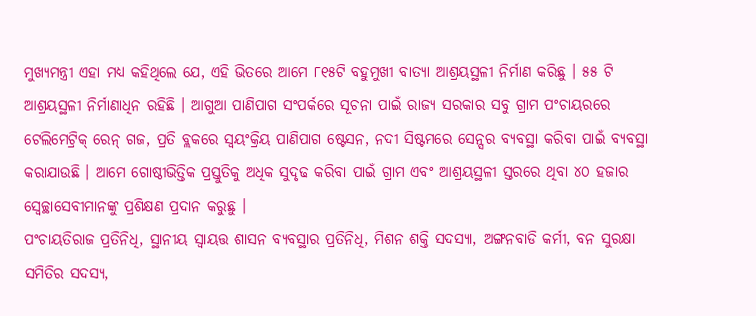ମୁଖ୍ୟମନ୍ତ୍ରୀ ଏହା ମଧ୍ୟ କହିଥିଲେ ଯେ, ଏହି ଭିତରେ ଆମେ ୮୧୫ଟି ବହୁମୁଖୀ ବାତ୍ୟା ଆଶ୍ରୟସ୍ଥଳୀ ନିର୍ମାଣ କରିଛୁ । ୫୫ ଟି ଆଶ୍ରୟସ୍ଥଳୀ ନିର୍ମାଣାଧିନ ରହିଛି । ଆଗୁଆ ପାଣିପାଗ ସଂପର୍କରେ ସୂଚନା ପାଇଁ ରାଜ୍ୟ ସରକାର ସବୁ ଗ୍ରାମ ପଂଚାୟରରେ ଟେଲିମେଟ୍ରିକ୍ ରେନ୍ ଗଜ, ପ୍ରତି ବ୍ଲକରେ ସ୍ୱୟଂକ୍ରିୟ ପାଣିପାଗ ଷ୍ଟେସନ, ନଦୀ ସିଷ୍ଟମରେ ସେନ୍ସର ବ୍ୟବସ୍ଥା କରିବା ପାଇଁ ବ୍ୟବସ୍ଥା କରାଯାଉଛି । ଆମେ ଗୋଷ୍ଠୀଭିତ୍ତିକ ପ୍ରସ୍ତୁତିକୁ ଅଧିକ ସୁଦୃଢ କରିବା ପାଇଁ ଗ୍ରାମ ଏବଂ ଆଶ୍ରୟସ୍ଥଳୀ ସ୍ତରରେ ଥିବା ୪୦ ହଜାର ସ୍ୱେଚ୍ଛାସେବୀମାନଙ୍କୁ ପ୍ରଶିକ୍ଷଣ ପ୍ରଦାନ କରୁଛୁ ।
ପଂଚାୟତିରାଜ ପ୍ରତିନିଧି, ସ୍ଥାନୀୟ ସ୍ୱାୟତ୍ତ ଶାସନ ବ୍ୟବସ୍ଥାର ପ୍ରତିନିଧି, ମିଶନ ଶକ୍ତି ସଦସ୍ୟା, ଅଙ୍ଗନବାଡି କର୍ମୀ, ବନ ସୁରକ୍ଷା ସମିତିର ସଦସ୍ୟ,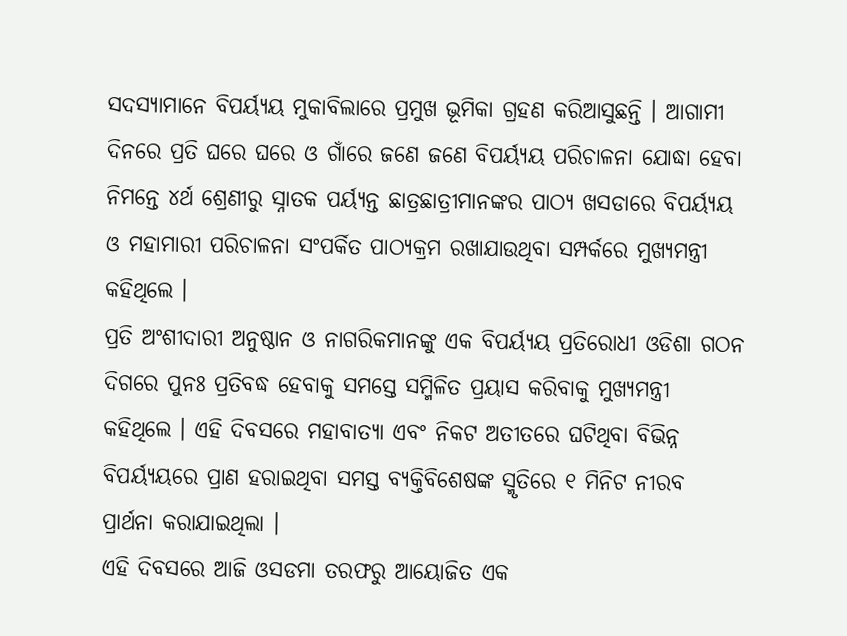ସଦସ୍ୟାମାନେ ବିପର୍ୟ୍ୟୟ ମୁକାବିଲାରେ ପ୍ରମୁଖ ଭୂମିକା ଗ୍ରହଣ କରିଆସୁଛନ୍ତି । ଆଗାମୀ ଦିନରେ ପ୍ରତି ଘରେ ଘରେ ଓ ଗାଁରେ ଜଣେ ଜଣେ ବିପର୍ୟ୍ୟୟ ପରିଚାଳନା ଯୋଦ୍ଧା ହେବା ନିମନ୍ତେ ୪ର୍ଥ ଶ୍ରେଣୀରୁ ସ୍ନାତକ ପର୍ୟ୍ୟନ୍ତ ଛାତ୍ରଛାତ୍ରୀମାନଙ୍କର ପାଠ୍ୟ ଖସଡାରେ ବିପର୍ୟ୍ୟୟ ଓ ମହାମାରୀ ପରିଚାଳନା ସଂପର୍କିତ ପାଠ୍ୟକ୍ରମ ରଖାଯାଉଥିବା ସମ୍ପର୍କରେ ମୁଖ୍ୟମନ୍ତ୍ରୀ କହିଥିଲେ ।
ପ୍ରତି ଅଂଶୀଦାରୀ ଅନୁଷ୍ଠାନ ଓ ନାଗରିକମାନଙ୍କୁ ଏକ ବିପର୍ୟ୍ୟୟ ପ୍ରତିରୋଧୀ ଓଡିଶା ଗଠନ ଦିଗରେ ପୁନଃ ପ୍ରତିବଦ୍ଧ ହେବାକୁ ସମସ୍ତେ ସମ୍ମିଳିତ ପ୍ରୟାସ କରିବାକୁ ମୁଖ୍ୟମନ୍ତ୍ରୀ କହିଥିଲେ । ଏହି ଦିବସରେ ମହାବାତ୍ୟା ଏବଂ ନିକଟ ଅତୀତରେ ଘଟିଥିବା ବିଭିନ୍ନ ବିପର୍ୟ୍ୟୟରେ ପ୍ରାଣ ହରାଇଥିବା ସମସ୍ତ ବ୍ୟକ୍ତିବିଶେଷଙ୍କ ସ୍ମୃତିରେ ୧ ମିନିଟ ନୀରବ ପ୍ରାର୍ଥନା କରାଯାଇଥିଲା ।
ଏହି ଦିବସରେ ଆଜି ଓସଡମା ତରଫରୁ ଆୟୋଜିତ ଏକ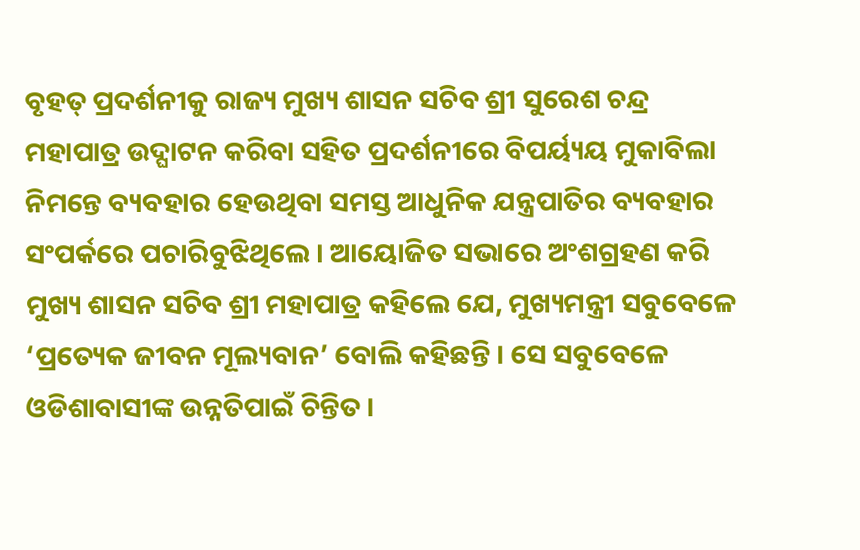ବୃହତ୍ ପ୍ରଦର୍ଶନୀକୁ ରାଜ୍ୟ ମୁଖ୍ୟ ଶାସନ ସଚିବ ଶ୍ରୀ ସୁରେଶ ଚନ୍ଦ୍ର ମହାପାତ୍ର ଉଦ୍ଘାଟନ କରିବା ସହିତ ପ୍ରଦର୍ଶନୀରେ ବିପର୍ୟ୍ୟୟ ମୁକାବିଲା ନିମନ୍ତେ ବ୍ୟବହାର ହେଉଥିବା ସମସ୍ତ ଆଧୁନିକ ଯନ୍ତ୍ରପାତିର ବ୍ୟବହାର ସଂପର୍କରେ ପଚାରିବୁଝିଥିଲେ । ଆୟୋଜିତ ସଭାରେ ଅଂଶଗ୍ରହଣ କରି ମୁଖ୍ୟ ଶାସନ ସଚିବ ଶ୍ରୀ ମହାପାତ୍ର କହିଲେ ଯେ, ମୁଖ୍ୟମନ୍ତ୍ରୀ ସବୁବେଳେ ‘ପ୍ରତ୍ୟେକ ଜୀବନ ମୂଲ୍ୟବାନ’ ବୋଲି କହିଛନ୍ତି । ସେ ସବୁବେଳେ ଓଡିଶାବାସୀଙ୍କ ଉନ୍ନତିପାଇଁ ଚିନ୍ତିତ ।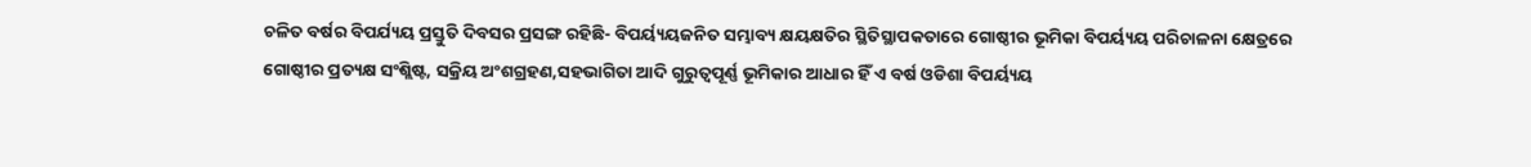ଚଳିତ ବର୍ଷର ବିପର୍ଯ୍ୟୟ ପ୍ରସ୍ତୁତି ଦିବସର ପ୍ରସଙ୍ଗ ରହିଛି- ବିପର୍ୟ୍ୟୟଜନିତ ସମ୍ଭାବ୍ୟ କ୍ଷୟକ୍ଷତିର ସ୍ଥିତିସ୍ଥାପକତାରେ ଗୋଷ୍ଠୀର ଭୂମିକା ବିପର୍ୟ୍ୟୟ ପରିଚାଳନା କ୍ଷେତ୍ରରେ ଗୋଷ୍ଠୀର ପ୍ରତ୍ୟକ୍ଷ ସଂଶ୍ଲିଷ୍ଟ, ସକ୍ରିୟ ଅଂଶଗ୍ରହଣ,ସହଭାଗିତା ଆଦି ଗୁରୁତ୍ୱପୂର୍ଣ୍ଣ ଭୂମିକାର ଆଧାର ହିଁ ଏ ବର୍ଷ ଓଡିଶା ବିପର୍ୟ୍ୟୟ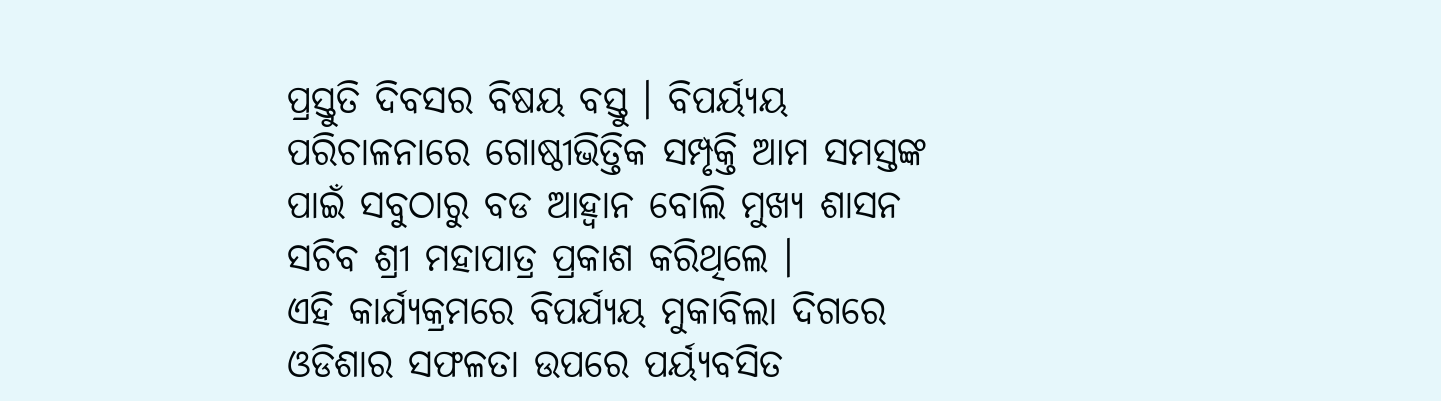ପ୍ରସ୍ତୁତି ଦିବସର ବିଷୟ ବସ୍ତୁ । ବିପର୍ୟ୍ୟୟ ପରିଚାଳନାରେ ଗୋଷ୍ଠୀଭିତ୍ତିକ ସମ୍ପୃକ୍ତି ଆମ ସମସ୍ତଙ୍କ ପାଇଁ ସବୁଠାରୁ ବଡ ଆହ୍ୱାନ ବୋଲି ମୁଖ୍ୟ ଶାସନ ସଚିବ ଶ୍ରୀ ମହାପାତ୍ର ପ୍ରକାଶ କରିଥିଲେ ।
ଏହି କାର୍ଯ୍ୟକ୍ରମରେ ବିପର୍ଯ୍ୟୟ ମୁକାବିଲା ଦିଗରେ ଓଡିଶାର ସଫଳତା ଉପରେ ପର୍ୟ୍ୟବସିତ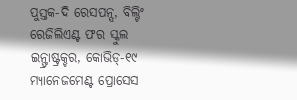ପୁସ୍ତକ-ଦି ରେସପନ୍ସ, ବିଲ୍ଟିଂ ରେଜିଲିଏଣ୍ଟ ଫର ସ୍କୁଲ ଇନ୍ଫ୍ରାଷ୍ଟ୍ରକ୍ଚର, କୋଭିଡ୍-୧୯ ମ୍ୟାନେଜମେଣ୍ଟ ପ୍ରୋସେସ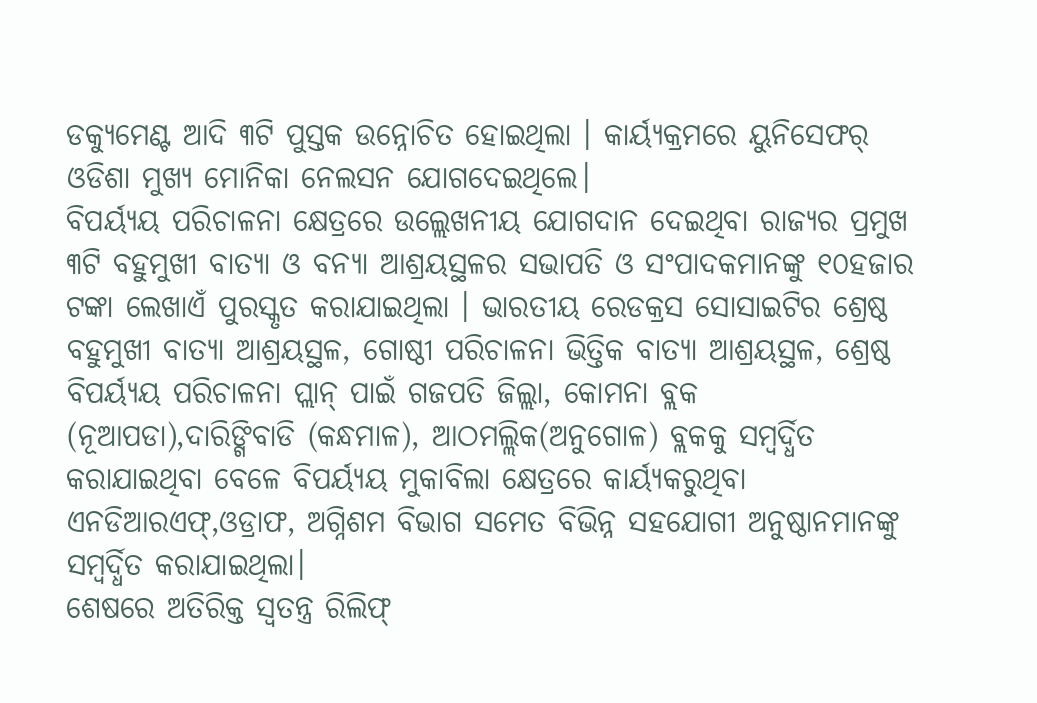ଡକ୍ୟୁମେଣ୍ଟ ଆଦି ୩ଟି ପୁସ୍ତକ ଉନ୍ନୋଚିତ ହୋଇଥିଲା । କାର୍ୟ୍ୟକ୍ରମରେ ୟୁନିସେଫର୍ ଓଡିଶା ମୁଖ୍ୟ ମୋନିକା ନେଲସନ ଯୋଗଦେଇଥିଲେ।
ବିପର୍ୟ୍ୟୟ ପରିଚାଳନା କ୍ଷେତ୍ରରେ ଉଲ୍ଲେଖନୀୟ ଯୋଗଦାନ ଦେଇଥିବା ରାଜ୍ୟର ପ୍ରମୁଖ ୩ଟି ବହୁମୁଖୀ ବାତ୍ୟା ଓ ବନ୍ୟା ଆଶ୍ରୟସ୍ଥଳର ସଭାପତି ଓ ସଂପାଦକମାନଙ୍କୁ ୧୦ହଜାର ଟଙ୍କା ଲେଖାଏଁ ପୁରସ୍କୃତ କରାଯାଇଥିଲା । ଭାରତୀୟ ରେଡକ୍ରସ ସୋସାଇଟିର ଶ୍ରେଷ୍ଠ ବହୁମୁଖୀ ବାତ୍ୟା ଆଶ୍ରୟସ୍ଥଳ, ଗୋଷ୍ଠୀ ପରିଚାଳନା ଭିତ୍ତିକ ବାତ୍ୟା ଆଶ୍ରୟସ୍ଥଳ, ଶ୍ରେଷ୍ଠ ବିପର୍ୟ୍ୟୟ ପରିଚାଳନା ପ୍ଲାନ୍ ପାଇଁ ଗଜପତି ଜିଲ୍ଲା, କୋମନା ବ୍ଲକ (ନୂଆପଡା),ଦାରିଙ୍ଗିବାଡି (କନ୍ଧମାଳ), ଆଠମଲ୍ଲିକ(ଅନୁଗୋଳ) ବ୍ଲକକୁ ସମ୍ବର୍ଦ୍ଧିତ କରାଯାଇଥିବା ବେଳେ ବିପର୍ୟ୍ୟୟ ମୁକାବିଲା କ୍ଷେତ୍ରରେ କାର୍ୟ୍ୟକରୁଥିବା ଏନଡିଆରଏଫ୍,ଓଡ୍ରାଫ, ଅଗ୍ନିଶମ ବିଭାଗ ସମେତ ବିଭିନ୍ନ ସହଯୋଗୀ ଅନୁଷ୍ଠାନମାନଙ୍କୁ ସମ୍ବର୍ଦ୍ଧିତ କରାଯାଇଥିଲା।
ଶେଷରେ ଅତିରିକ୍ତ ସ୍ୱତନ୍ତ୍ର ରିଲିଫ୍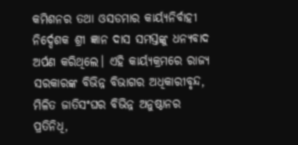କମିଶନର ତଥା ଓସଡମାର କାର୍ୟ୍ୟନିର୍ବାହୀ ନିର୍ଦ୍ଦେଶକ ଶ୍ରୀ ଜ୍ଞାନ ଦାସ ସମସ୍ତଙ୍କୁ ଧନ୍ୟବାଦ ଅର୍ପଣ କରିଥିଲେ। ଏହି କାର୍ୟ୍ୟକ୍ରମରେ ରାଜ୍ୟ ସରକାରଙ୍କ ବିଭିନ୍ନ ବିଭାଗର ଅଧିକାରୀବୃନ୍ଦ, ମିଳିତ ଜାତିସଂଘର ବିଭିନ୍ନ ଅନୁଷ୍ଠାନର ପ୍ରତିନିଧି,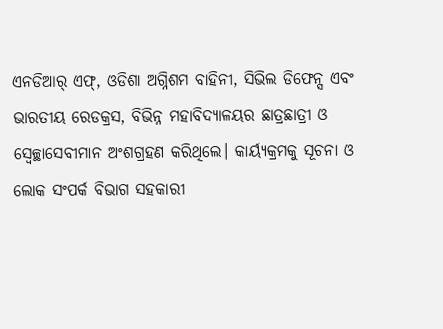ଏନଡିଆର୍ ଏଫ୍, ଓଡିଶା ଅଗ୍ନିଶମ ବାହିନୀ, ସିଭିଲ ଡିଫେନ୍ସ ଏବଂ ଭାରତୀୟ ରେଡକ୍ରସ, ବିଭିନ୍ନ ମହାବିଦ୍ୟାଳୟର ଛାତ୍ରଛାତ୍ରୀ ଓ ସ୍ୱେଚ୍ଛାସେବୀମାନ ଅଂଶଗ୍ରହଣ କରିଥିଲେ। କାର୍ୟ୍ୟକ୍ରମକୁ ସୂଚନା ଓ ଲୋକ ସଂପର୍କ ବିଭାଗ ସହକାରୀ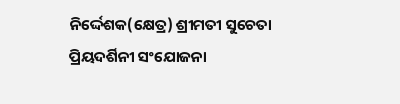ନିର୍ଦ୍ଦେଶକ(କ୍ଷେତ୍ର) ଶ୍ରୀମତୀ ସୁଚେତା ପ୍ରିୟଦର୍ଶିନୀ ସଂଯୋଜନା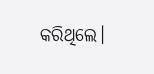କରିଥିଲେ।